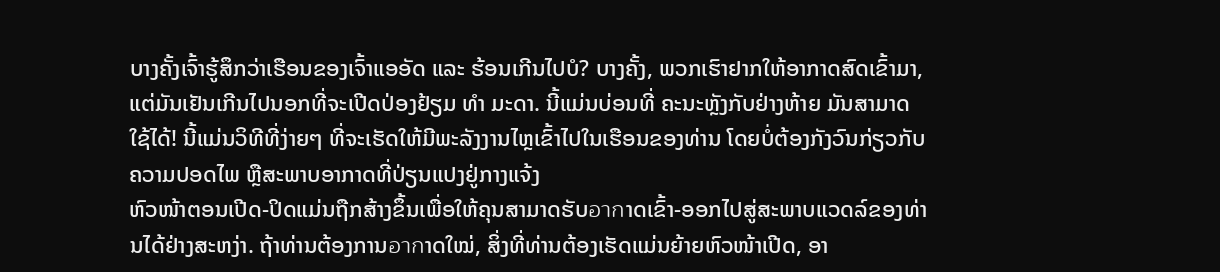ບາງຄັ້ງເຈົ້າຮູ້ສຶກວ່າເຮືອນຂອງເຈົ້າແອອັດ ແລະ ຮ້ອນເກີນໄປບໍ? ບາງຄັ້ງ, ພວກເຮົາຢາກໃຫ້ອາກາດສົດເຂົ້າມາ, ແຕ່ມັນເຢັນເກີນໄປນອກທີ່ຈະເປີດປ່ອງຢ້ຽມ ທໍາ ມະດາ. ນີ້ແມ່ນບ່ອນທີ່ ຄະນະຫຼັງກັບຢ່າງຫ້າຍ ມັນສາມາດໃຊ້ໄດ້! ນີ້ແມ່ນວິທີທີ່ງ່າຍໆ ທີ່ຈະເຮັດໃຫ້ມີພະລັງງານໄຫຼເຂົ້າໄປໃນເຮືອນຂອງທ່ານ ໂດຍບໍ່ຕ້ອງກັງວົນກ່ຽວກັບຄວາມປອດໄພ ຫຼືສະພາບອາກາດທີ່ປ່ຽນແປງຢູ່ກາງແຈ້ງ
ຫົວໜ້າຕອນເປີດ-ປິດແມ່ນຖືກສ້າງຂຶ້ນເພື່ອໃຫ້ຄຸນສາມາດຮັບอากາດເຂົ້າ-ອອກໄປສູ່ສະພາບແວດລ໌ຂອງທ່ານໄດ້ຢ່າງສະຫງ່າ. ຖ້າທ່ານຕ້ອງການอากາດໃໝ່, ສິ່ງທີ່ທ່ານຕ້ອງເຮັດແມ່ນຍ້າຍຫົວໜ້າເປີດ, ອາ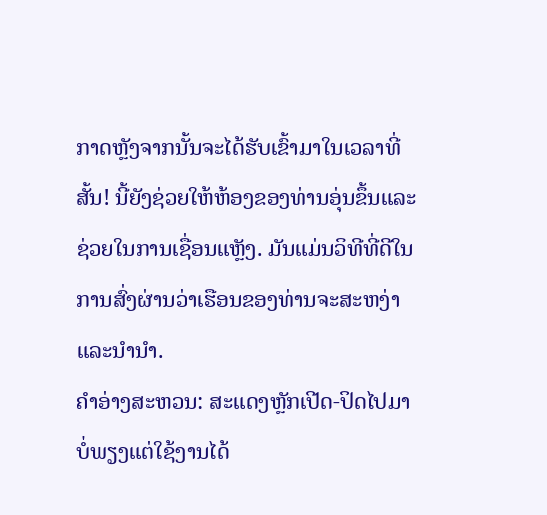ກາດຫຼັງຈາກນັ້ນຈະໄດ້ຮັບເຂົ້າມາໃນເວລາທີ່ສັ້ນ! ນີ້ຍັງຊ່ວຍໃຫ້ຫ້ອງຂອງທ່ານອຸ່ນຂຶ້ນແລະຊ່ວຍໃນການເຊື່ອນແຫຼັງ. ມັນແມ່ນວິທີທີ່ດີໃນການສົ່ງຜ່ານວ່າເຮືອນຂອງທ່ານຈະສະຫງ່າແລະນໍານຳ.
ຄຳອ່າງສະຫວນ: ສະແດງຫຼັກເປີດ-ປິດໄປມາ ບໍ່ພຽງແຕ່ໃຊ້ງານໄດ້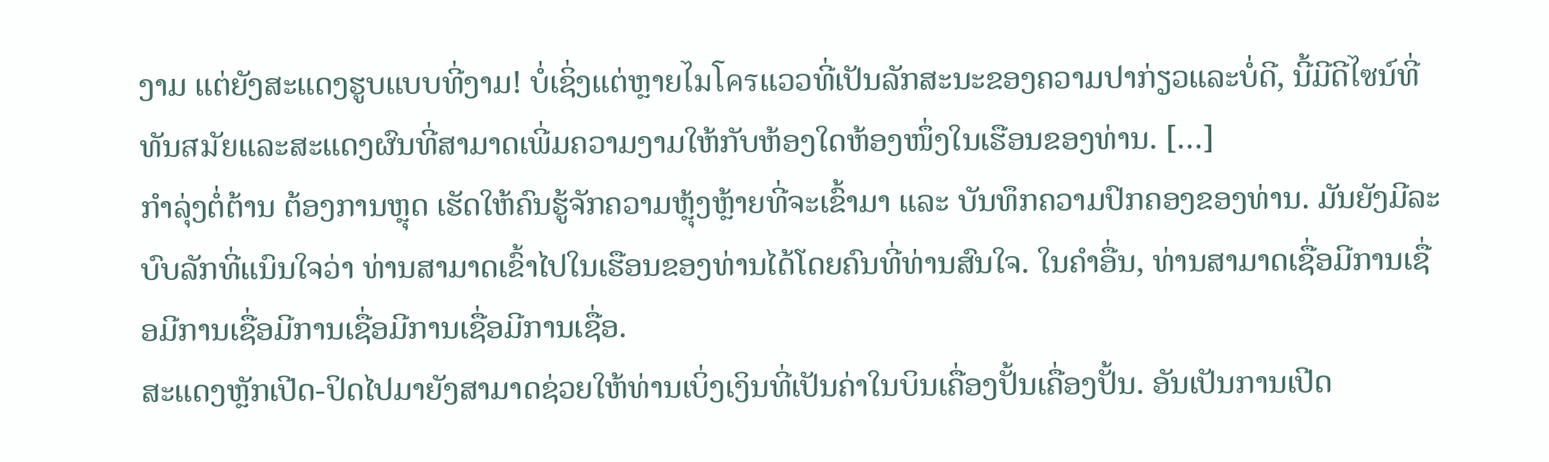ງາມ ແຕ່ຍັງສະແດງຮູບແບບທີ່ງາມ! ບໍ່ເຊິ່ງແຕ່ຫຼາຍไมโครແວວທີ່ເປັນລັກສະນະຂອງຄວາມປາກ່ຽວແລະບໍ່ດີ, ນີ້ມີດີไซນ໌ທີ່ທັນสมัยແລະສະແດງຜົນທີ່ສາມາດເພີ່ມຄວາມງາມໃຫ້ກັບຫ້ອງໃດຫ້ອງໜຶ່ງໃນເຮືອນຂອງທ່ານ. […]
ກຳລຸ່ງຕໍ່ຕ້ານ ຕ້ອງການຫຼຸດ ເຮັດໃຫ້ຄົນຮູ້ຈັກຄວາມຫຼຸ້ງຫຼ້າຍທີ່ຈະເຂົ້າມາ ແລະ ບັນທຶກຄວາມປົກຄອງຂອງທ່ານ. ມັນຍັງມີລະບົບລັກທີ່ແນົນໃຈວ່າ ທ່ານສາມາດເຂົ້າໄປໃນເຮືອນຂອງທ່ານໄດ້ໂດຍຄົນທີ່ທ່ານສົນໃຈ. ໃນຄໍາອື່ນ, ທ່ານສາມາດເຊື່ອມີການເຊື່ອມີການເຊື່ອມີການເຊື່ອມີການເຊື່ອມີການເຊື່ອ.
ສະແດງຫຼັກເປີດ-ປິດໄປມາຍັງສາມາດຊ່ວຍໃຫ້ທ່ານເບິ່ງເງິນທີ່ເປັນຄ່າໃນບິນເຄື່ອງປັ້ນເຄື່ອງປັ້ນ. ອັນເປັນການເປີດ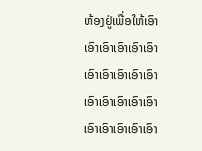ຫ້ອງຢູ່ເພື່ອໃຫ້ເອົາເອົາເອົາເອົາເອົາເອົາເອົາເອົາເອົາເອົາເອົາເອົາເອົາເອົາເອົາເອົາເອົາເອົາເອົາເອົາເອົາ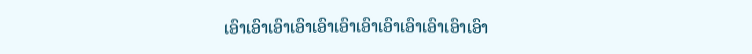ເອົາເອົາເອົາເອົາເອົາເອົາເອົາເອົາເອົາເອົາເອົາເອົາ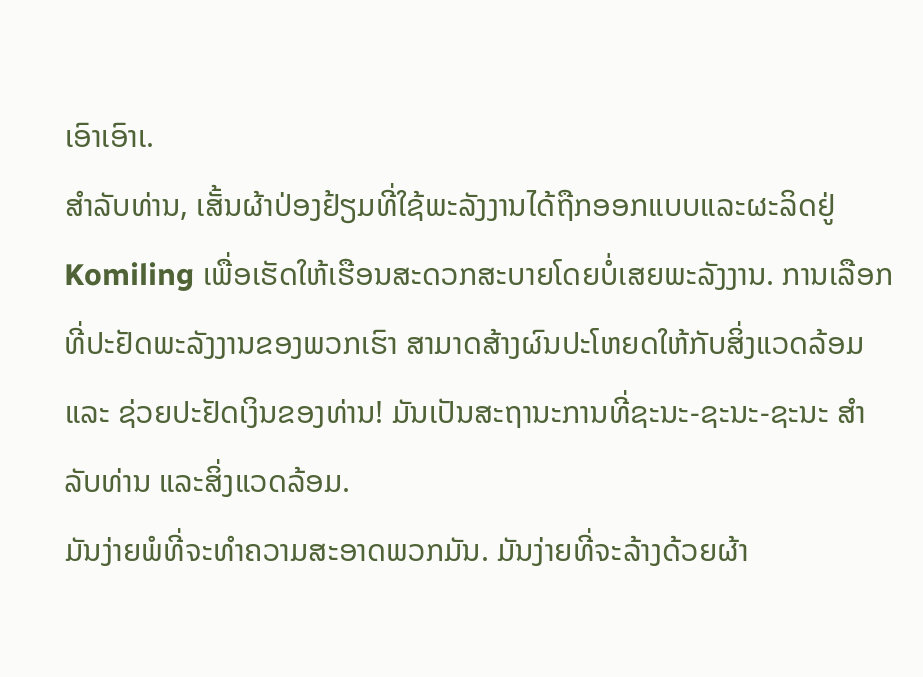ເອົາເອົາເ.
ສໍາລັບທ່ານ, ເສັ້ນຜ້າປ່ອງຢ້ຽມທີ່ໃຊ້ພະລັງງານໄດ້ຖືກອອກແບບແລະຜະລິດຢູ່ Komiling ເພື່ອເຮັດໃຫ້ເຮືອນສະດວກສະບາຍໂດຍບໍ່ເສຍພະລັງງານ. ການເລືອກທີ່ປະຢັດພະລັງງານຂອງພວກເຮົາ ສາມາດສ້າງຜົນປະໂຫຍດໃຫ້ກັບສິ່ງແວດລ້ອມ ແລະ ຊ່ວຍປະຢັດເງິນຂອງທ່ານ! ມັນເປັນສະຖານະການທີ່ຊະນະ-ຊະນະ-ຊະນະ ສໍາລັບທ່ານ ແລະສິ່ງແວດລ້ອມ.
ມັນງ່າຍພໍທີ່ຈະທໍາຄວາມສະອາດພວກມັນ. ມັນງ່າຍທີ່ຈະລ້າງດ້ວຍຜ້າ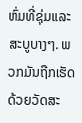ຫົ່ມທີ່ຊຸ່ມແລະສະບູບາງໆ. ພວກມັນຖືກເຮັດດ້ວຍວັດສະ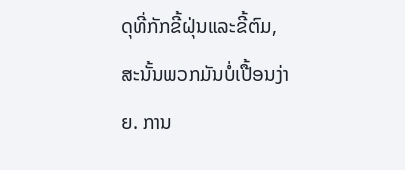ດຸທີ່ກັກຂີ້ຝຸ່ນແລະຂີ້ຕົມ, ສະນັ້ນພວກມັນບໍ່ເປື້ອນງ່າຍ. ການ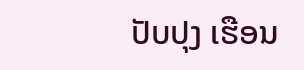ປັບປຸງ ເຮືອນ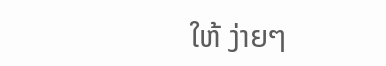ໃຫ້ ງ່າຍໆ